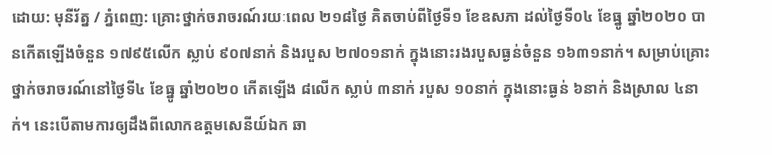ដោយ: មុនីរ័ត្ន / ភ្នំពេញ: គ្រោះថ្នាក់ចរាចរណ៍រយៈពេល ២១៨ថ្ងៃ គិតចាប់ពីថ្ងៃទី១ ខែឧសភា ដល់ថ្ងៃទី០៤ ខែធ្នូ ឆ្នាំ២០២០ បានកើតឡើងចំនួន ១៧៩៥លើក ស្លាប់ ៩០៧នាក់ និងរបួស ២៧០១នាក់ ក្នុងនោះរងរបួសធ្ងន់ចំនួន ១៦៣១នាក់។ សម្រាប់គ្រោះថ្នាក់ចរាចរណ៍នៅថ្ងៃទី៤ ខែធ្នូ ឆ្នាំ២០២០ កើតឡើង ៨លើក ស្លាប់ ៣នាក់ របួស ១០នាក់ ក្នុងនោះធ្ងន់ ៦នាក់ និងស្រាល ៤នាក់។ នេះបើតាមការឲ្យដឹងពីលោកឧត្តមសេនីយ៍ឯក ឆា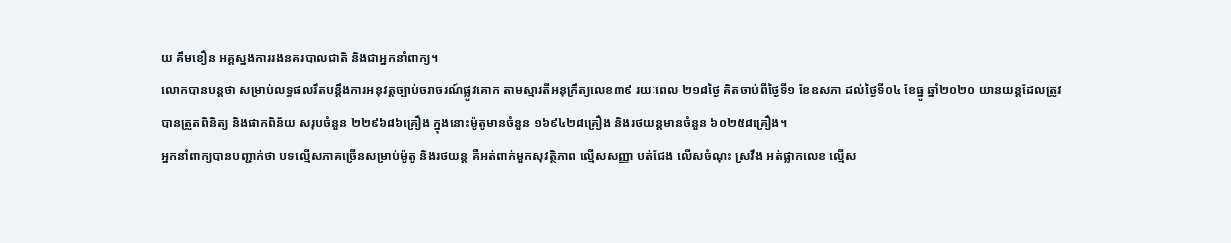យ គឹមខឿន អគ្គស្នងការរងនគរបាលជាតិ និងជាអ្នកនាំពាក្យ។
លោកបានបន្តថា សម្រាប់លទ្ធផលរឹតបន្តឹងការអនុវត្តច្បាប់ចរាចរណ៍ផ្លូវគោក តាមស្មារតីអនុក្រឹត្យលេខ៣៩ រយៈពេល ២១៨ថ្ងៃ គិតចាប់ពីថ្ងៃទី១ ខែឧសភា ដល់ថ្ងៃទី០៤ ខែធ្នូ ឆ្នាំ២០២០ យានយន្តដែលត្រូវបានត្រួតពិនិត្យ និងផាកពិន័យ សរុបចំនួន ២២៩៦៨៦គ្រឿង ក្នុងនោះម៉ូតូមានចំនួន ១៦៩៤២៨គ្រឿង និងរថយន្តមានចំនួន ៦០២៥៨គ្រឿង។
អ្នកនាំពាក្យបានបញ្ជាក់ថា បទល្មើសភាគច្រើនសម្រាប់ម៉ូតូ និងរថយន្ត គឺអត់ពាក់មួកសុវត្ថិភាព ល្មើសសញ្ញា បត់ជែង លើសចំណុះ ស្រវឹង អត់ផ្លាកលេខ ល្មើស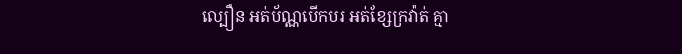ល្បឿន អត់ប័ណ្ណបើកបរ អត់ខ្សែក្រវ៉ាត់ គ្មា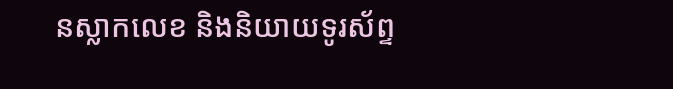នស្លាកលេខ និងនិយាយទូរស័ព្ទ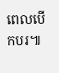ពេលបើកបរ៕